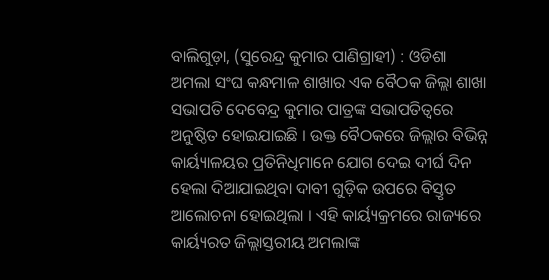ବାଲିଗୁଡ଼ା, (ସୁରେନ୍ଦ୍ର କୁମାର ପାଣିଗ୍ରାହୀ) : ଓଡିଶା ଅମଲା ସଂଘ କନ୍ଧମାଳ ଶାଖାର ଏକ ବୈଠକ ଜିଲ୍ଲା ଶାଖା ସଭାପତି ଦେବେନ୍ଦ୍ର କୁମାର ପାତ୍ରଙ୍କ ସଭାପତିତ୍ବରେ ଅନୁଷ୍ଠିତ ହୋଇଯାଇଛି । ଉକ୍ତ ବୈଠକରେ ଜିଲ୍ଲାର ବିଭିନ୍ନ କାର୍ୟ୍ୟାଳୟର ପ୍ରତିନିଧିମାନେ ଯୋଗ ଦେଇ ଦୀର୍ଘ ଦିନ ହେଲା ଦିଆଯାଇଥିବା ଦାବୀ ଗୁଡ଼ିକ ଉପରେ ବିସ୍ତୃତ ଆଲୋଚନା ହୋଇଥିଲା । ଏହି କାର୍ୟ୍ୟକ୍ରମରେ ରାଜ୍ୟରେ କାର୍ୟ୍ୟରତ ଜିଲ୍ଲାସ୍ତରୀୟ ଅମଲାଙ୍କ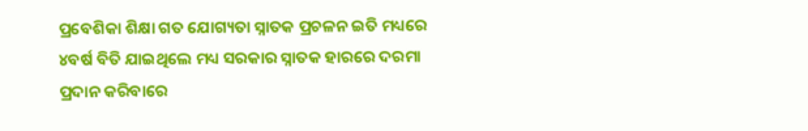ପ୍ରବେଶିକା ଶିକ୍ଷା ଗତ ଯୋଗ୍ୟତା ସ୍ନାତକ ପ୍ରଚଳନ ଇତି ମଧ୍ୟରେ ୪ବର୍ଷ ବିତି ଯାଇଥିଲେ ମଧ୍ୟ ସରକାର ସ୍ନାତକ ହାରରେ ଦରମା ପ୍ରଦାନ କରିବାରେ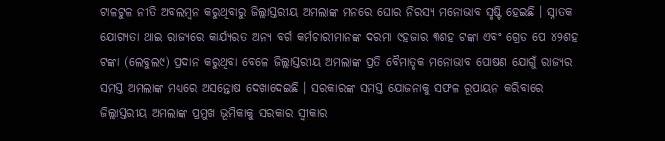ଟାଳଟୁଳ ନୀତି ଅବଲମ୍ବନ କରୁଥିବାରୁ ଜିଲ୍ଲାସ୍ତରୀୟ ଅମଲାଙ୍କ ମନରେ ଘୋର ନିରସ୍ୟ ମନୋଭାବ ସୃଷ୍ଟି ହେଇଛି । ସ୍ନାତକ ଯୋଗ୍ୟତା ଥାଇ ରାଜ୍ୟରେ କାର୍ଯ୍ୟରତ ଅନ୍ୟ ବର୍ଗ କର୍ମଚାରୀମାନଙ୍କ ଦରମା ୯ହଜାର ୩ଶହ ଟଙ୍କା ଏବଂ ଗ୍ରେଡ ପେ ୪୨ଶହ ଟଙ୍କା (ଲେବୁଲ୯) ପ୍ରଦାନ କରୁଥିବା ବେଳେ ଜିଲ୍ଲାସ୍ତରୀୟ ଅମଲାଙ୍କ ପ୍ରତି ବୈମାତୃକ ମନୋଭାବ ପୋଷଣ ଯୋଗୁଁ ରାଜ୍ୟର ସମସ୍ତ ଅମଲାଙ୍କ ମଧ୍ୟରେ ଅସନ୍ତୋଷ ଦେଖାଦେଇଛି । ସରକାରଙ୍କ ସମସ୍ତ ଯୋଜନାକୁ ସଫଳ ରୂପାୟନ କରିବାରେ ଜିଲ୍ଲାସ୍ତରୀୟ ଅମଲାଙ୍କ ପ୍ରମୁଖ ଭୂମିକାକୁ ସରକାର ସ୍ବୀକାର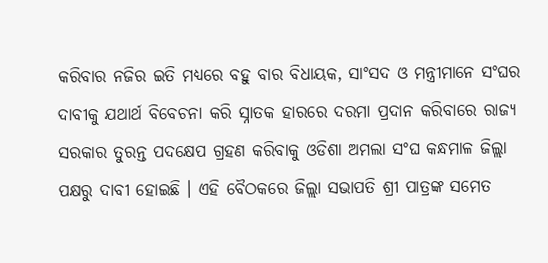କରିବାର ନଜିର ଇତି ମଧ୍ୟରେ ବହୁ ବାର ବିଧାୟକ, ସାଂସଦ ଓ ମନ୍ତ୍ରୀମାନେ ସଂଘର ଦାବୀକୁ ଯଥାର୍ଥ ବିବେଚନା କରି ସ୍ନାତକ ହାରରେ ଦରମା ପ୍ରଦାନ କରିବାରେ ରାଜ୍ୟ ସରକାର ତୁରନ୍ତ ପଦକ୍ଷେପ ଗ୍ରହଣ କରିବାକୁ ଓଡିଶା ଅମଲା ସଂଘ କନ୍ଧମାଳ ଜିଲ୍ଲା ପକ୍ଷରୁ ଦାବୀ ହୋଇଛି । ଏହି ବୈଠକରେ ଜିଲ୍ଲା ସଭାପତି ଶ୍ରୀ ପାତ୍ରଙ୍କ ସମେତ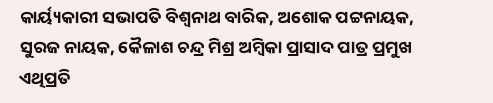କାର୍ୟ୍ୟକାରୀ ସଭାପତି ବିଶ୍ଵନାଥ ବାରିକ, ଅଶୋକ ପଟ୍ଟନାୟକ, ସୁରଜ ନାୟକ, କୈଳାଶ ଚନ୍ଦ୍ର ମିଶ୍ର ଅମ୍ବିକା ପ୍ରାସାଦ ପାତ୍ର ପ୍ରମୁଖ ଏଥିପ୍ରତି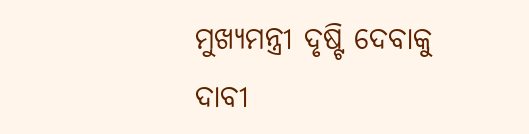ମୁଖ୍ୟମନ୍ତ୍ରୀ ଦୃଷ୍ଟି ଦେବାକୁ ଦାବୀ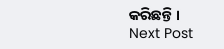କରିଛନ୍ତି ।
Next Post